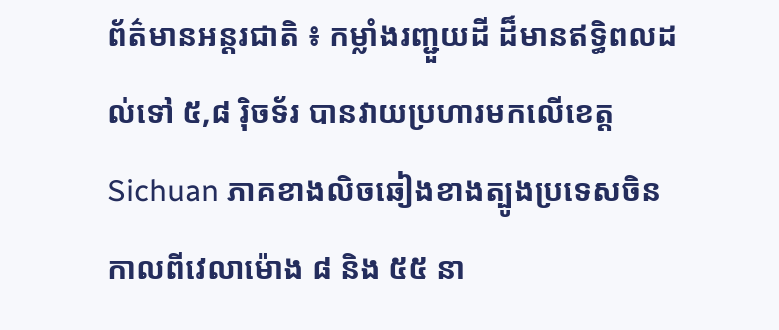ព័ត៌មានអន្តរជាតិ ៖ កម្លាំងរញ្ជួយដី ដ៏មានឥទ្ធិពលដល់ទៅ ៥,៨ រ៉ិចទ័រ បានវាយប្រហារមកលើខេត្ត  Sichuan ភាគខាងលិចឆៀងខាងត្បូងប្រទេសចិន កាលពីវេលាម៉ោង ៨ និង ៥៥ នា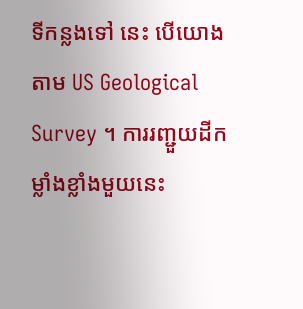ទីកន្លងទៅ នេះ បើយោងតាម US Geological Survey ។ ការរញ្ជួយដីកម្លាំងខ្លាំងមួយនេះ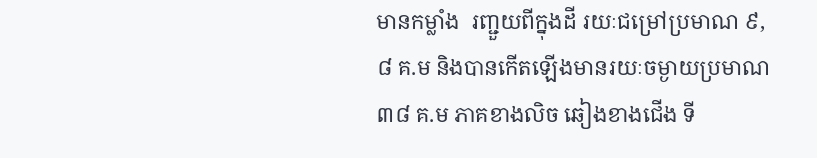មានកម្លាំង  រញ្ជួយពីក្នុងដី រយៈជម្រៅប្រមាណ ៩,៨ គ.ម និងបានកើតឡើងមានរយៈចម្ងាយប្រមាណ ៣៨ គ.ម ភាគខាងលិច ឆៀងខាងជើង ទី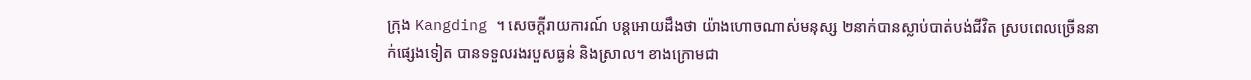ក្រុង Kangding ។ សេចក្តីរាយការណ៍ បន្តអោយដឹងថា យ៉ាងហោចណាស់មនុស្ស ២នាក់បានស្លាប់បាត់បង់ជីវិត ស្របពេលច្រើននាក់ផ្សេងទៀត បានទទួលរងរបួសធ្ងន់ និងស្រាល។ ខាងក្រោមជា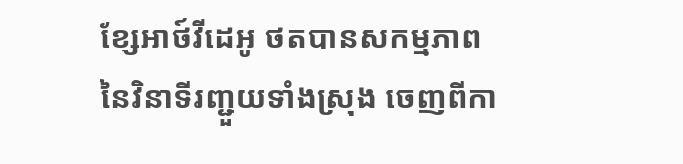ខ្សែអាថ៍វីដេអូ ថតបានសកម្មភាព នៃវិនាទីរញ្ជួយទាំងស្រុង ចេញពីកា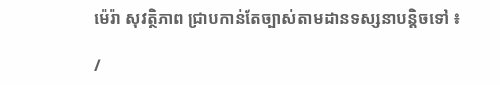ម៉េរ៉ា សុវត្ថិភាព ជ្រាបកាន់តែច្បាស់តាមដានទស្សនាបន្តិចទៅ ៖

/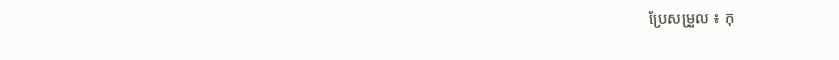ប្រែសម្រួល ៖ កុ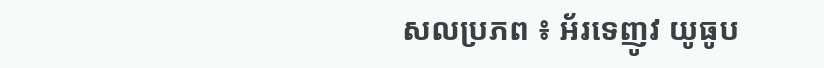សលប្រភព ៖ អ័រទេញូវ យូធូប